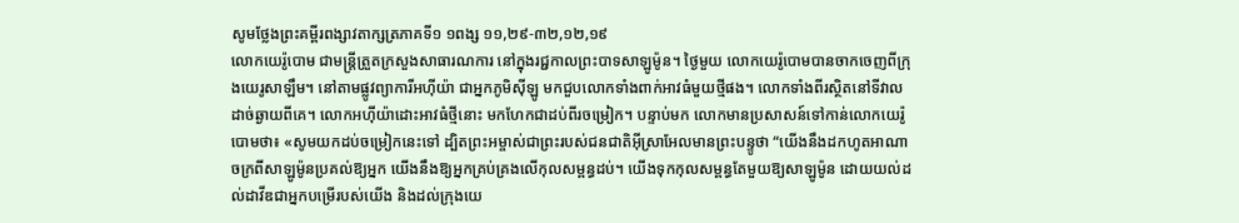សូមថ្លែងព្រះគម្ពីរពង្សាវតាក្សត្រភាគទី១ ១ពង្ស ១១,២៩-៣២,១២,១៩
លោកយេរ៉ូបោម ជាមន្រ្តីត្រួតក្រសួងសាធារណការ នៅក្នុងរជ្ជកាលព្រះបាទសាឡូម៉ូន។ ថ្ងៃមួយ លោកយេរ៉ូបោមបានចាកចេញពីក្រុងយេរូសាឡឹម។ នៅតាមផ្លូវព្យាការីអហ៊ីយ៉ា ជាអ្នកភូមិស៊ីឡូ មកជួបលោកទាំងពាក់អាវធំមួយថ្មីផង។ លោកទាំងពីរស្ថិតនៅទីវាលដាច់ឆ្ងាយពីគេ។ លោកអហ៊ីយ៉ាដោះអាវធំថ្មីនោះ មកហែកជាដប់ពីរចម្រៀក។ បន្ទាប់មក លោកមានប្រសាសន៍ទៅកាន់លោកយេរ៉ូបោមថា៖ «សូមយកដប់ចម្រៀកនេះទៅ ដ្បិតព្រះអម្ចាស់ជាព្រះរបស់ជនជាតិអ៊ីស្រាអែលមានព្រះបន្ទូថា “យើងនឹងដកហូតអាណាចក្រពីសាឡូម៉ូនប្រគល់ឱ្យអ្នក យើងនឹងឱ្យអ្នកគ្រប់គ្រងលើកុលសម្ពន្ធដប់។ យើងទុកកុលសម្ពន្ធតែមួយឱ្យសាឡូម៉ូន ដោយយល់ដល់ដាវីឌជាអ្នកបម្រើរបស់យើង និងដល់ក្រុងយេ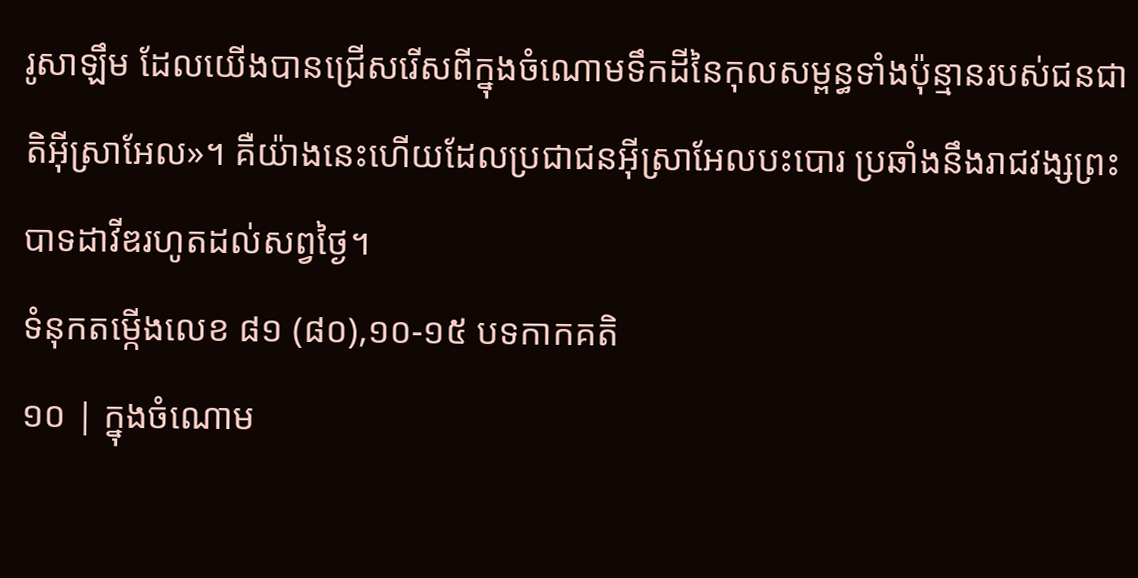រូសាឡឹម ដែលយើងបានជ្រើសរើសពីក្នុងចំណោមទឹកដីនៃកុលសម្ពន្ធទាំងប៉ុន្មានរបស់ជនជាតិអ៊ីស្រាអែល»។ គឺយ៉ាងនេះហើយដែលប្រជាជនអ៊ីស្រាអែលបះបោរ ប្រឆាំងនឹងរាជវង្សព្រះបាទដាវីឌរហូតដល់សព្វថ្ងៃ។
ទំនុកតម្កើងលេខ ៨១ (៨០),១០-១៥ បទកាកគតិ
១០ | ក្នុងចំណោម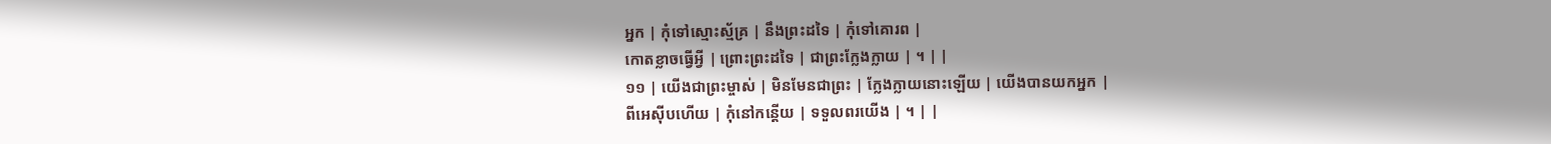អ្នក | កុំទៅស្មោះស្ម័គ្រ | នឹងព្រះដទៃ | កុំទៅគោរព |
កោតខ្លាចធ្វើអ្វី | ព្រោះព្រះដទៃ | ជាព្រះក្លែងក្លាយ | ។ | |
១១ | យើងជាព្រះម្ចាស់ | មិនមែនជាព្រះ | ក្លែងក្លាយនោះឡើយ | យើងបានយកអ្នក |
ពីអេស៊ីបហើយ | កុំនៅកន្តើយ | ទទួលពរយើង | ។ | |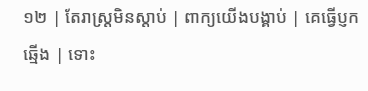១២ | តែរាស្រ្តមិនស្តាប់ | ពាក្យយើងបង្គាប់ | គេធ្វើប្ញកឆ្មើង | ទោះ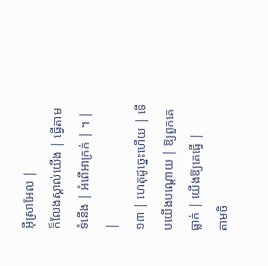អ៊ីស្រាអែល |
ក៏លែងស្គាល់យើង | ធ្វើតាមទំនើង | អំពើអាក្រក់ | ។ | |
១៣ | ហេតុដូច្នេះហើយ | ទើបយើងបណ្តោយ | ឱ្យពួកគេធ្លាក់ | យើងឱ្យគេធ្វើ |
តាមចិ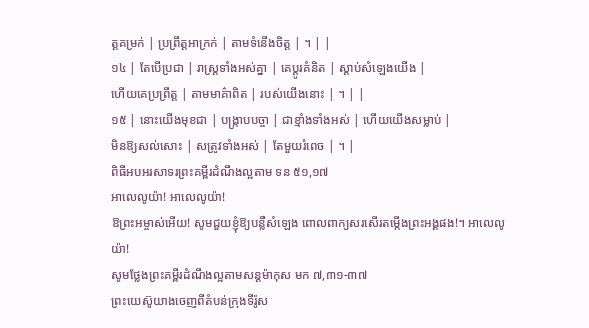ត្តគម្រក់ | ប្រព្រឹត្តអាក្រក់ | តាមទំនើងចិត្ត | ។ | |
១៤ | តែបើប្រជា | រាស្រ្តទាំងអស់គ្នា | គេប្តូរគំនិត | ស្តាប់សំឡេងយើង |
ហើយគេប្រព្រឹត្ត | តាមមាគ៌ាពិត | របស់យើងនោះ | ។ | |
១៥ | នោះយើងមុខជា | បង្ក្រាបបច្ចា | ជាខ្មាំងទាំងអស់ | ហើយយើងសម្លាប់ |
មិនឱ្យសល់សោះ | សត្រូវទាំងអស់ | តែមួយរំពេច | ។ |
ពិធីអបអរសាទរព្រះគម្ពីរដំណឹងល្អតាម ទន ៥១,១៧
អាលេលូយ៉ា! អាលេលូយ៉ា!
ឱព្រះអម្ចាស់អើយ! សូមជួយខ្ញុំឱ្យបន្លឺសំឡេង ពោលពាក្យសរសើរតម្កើងព្រះអង្គផង!។ អាលេលូយ៉ា!
សូមថ្លែងព្រះគម្ពីរដំណឹងល្អតាមសន្តម៉ាកុស មក ៧,៣១-៣៧
ព្រះយេស៊ូយាងចេញពីតំបន់ក្រុងទីរ៉ូស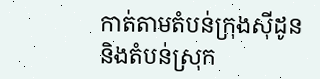កាត់តាមតំបន់ក្រុងស៊ីដូន និងតំបន់ស្រុក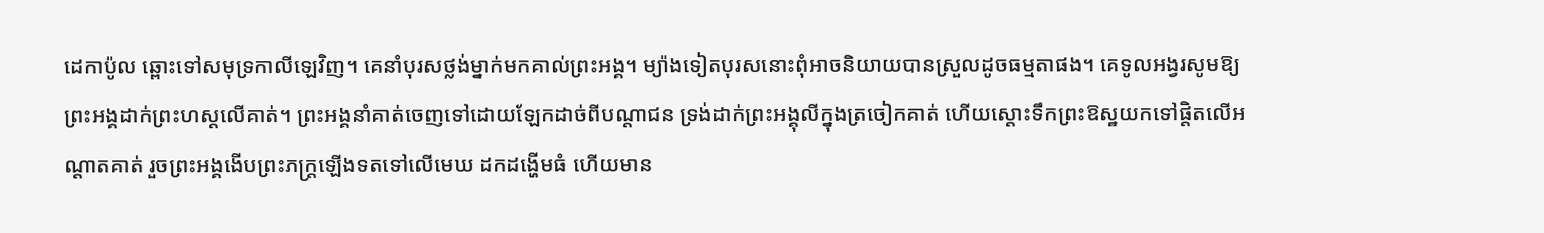ដេកាប៉ូល ឆ្ពោះទៅសមុទ្រកាលីឡេវិញ។ គេនាំបុរសថ្លង់ម្នាក់មកគាល់ព្រះអង្គ។ ម្យ៉ាងទៀតបុរសនោះពុំអាចនិយាយបានស្រួលដូចធម្មតាផង។ គេទូលអង្វរសូមឱ្យព្រះអង្គដាក់ព្រះហស្តលើគាត់។ ព្រះអង្គនាំគាត់ចេញទៅដោយឡែកដាច់ពីបណ្តាជន ទ្រង់ដាក់ព្រះអង្គុលីក្នុងត្រចៀកគាត់ ហើយស្តោះទឹកព្រះឱស្ឋយកទៅផ្តិតលើអណ្តាតគាត់ រួចព្រះអង្គងើបព្រះភក្រ្តឡើងទតទៅលើមេឃ ដកដង្ហើមធំ ហើយមាន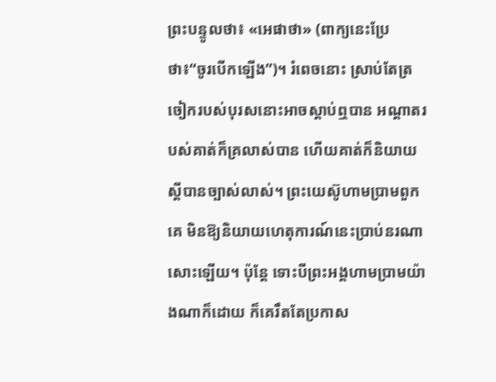ព្រះបន្ទូលថា៖ «អេផាថា» (ពាក្យនេះប្រែថា៖“ចូរបើកឡើង”)។ រំពេចនោះ ស្រាប់តែត្រចៀករបស់បុរសនោះអាចស្តាប់ឮបាន អណ្តាតរបស់គាត់ក៏គ្រលាស់បាន ហើយគាត់ក៏និយាយស្តីបានច្បាស់លាស់។ ព្រះយេស៊ូហាមប្រាមពួកគេ មិនឱ្យនិយាយហេតុការណ៍នេះប្រាប់នរណាសោះឡើយ។ ប៉ុន្តែ ទោះបីព្រះអង្គហាមប្រាមយ៉ាងណាក៏ដោយ ក៏គេរឹតតែប្រកាស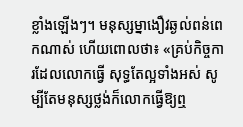ខ្លាំងឡើងៗ។ មនុស្សម្នាងឿវឆ្ងល់ពន់ពេកណាស់ ហើយពោលថា៖ «គ្រប់កិច្ចការដែលលោកធ្វើ សុទ្ធតែល្អទាំងអស់ សូម្បីតែមនុស្សថ្លង់ក៏លោកធ្វើឱ្យឮ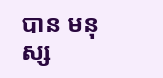បាន មនុស្ស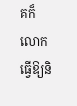គក៏លោកធ្វើឱ្យនិ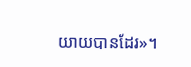យាយបានដែរ»។